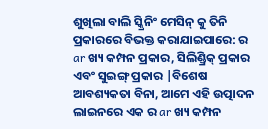ଶୁଖିଲା ବାଲି ସ୍କ୍ରିନିଂ ମେସିନ୍ କୁ ତିନି ପ୍ରକାରରେ ବିଭକ୍ତ କରାଯାଇପାରେ: ର ar ଖ୍ୟ କମ୍ପନ ପ୍ରକାର, ସିଲିଣ୍ଡ୍ରିକ୍ ପ୍ରକାର ଏବଂ ସୁଇଙ୍ଗ୍ ପ୍ରକାର |ବିଶେଷ ଆବଶ୍ୟକତା ବିନା, ଆମେ ଏହି ଉତ୍ପାଦନ ଲାଇନରେ ଏକ ର ar ଖ୍ୟ କମ୍ପନ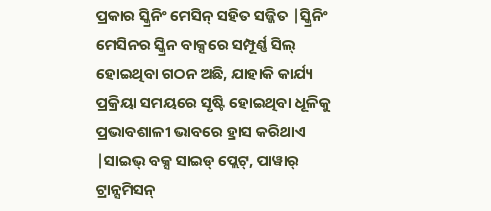ପ୍ରକାର ସ୍କ୍ରିନିଂ ମେସିନ୍ ସହିତ ସଜ୍ଜିତ |ସ୍କ୍ରିନିଂ ମେସିନର ସ୍କ୍ରିନ ବାକ୍ସରେ ସମ୍ପୂର୍ଣ୍ଣ ସିଲ୍ ହୋଇଥିବା ଗଠନ ଅଛି, ଯାହାକି କାର୍ଯ୍ୟ ପ୍ରକ୍ରିୟା ସମୟରେ ସୃଷ୍ଟି ହୋଇଥିବା ଧୂଳିକୁ ପ୍ରଭାବଶାଳୀ ଭାବରେ ହ୍ରାସ କରିଥାଏ |ସାଇଭ୍ ବକ୍ସ ସାଇଡ୍ ପ୍ଲେଟ୍, ପାୱାର୍ ଟ୍ରାନ୍ସମିସନ୍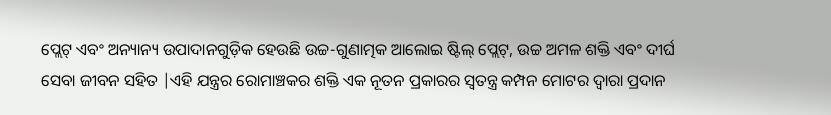ପ୍ଲେଟ୍ ଏବଂ ଅନ୍ୟାନ୍ୟ ଉପାଦାନଗୁଡ଼ିକ ହେଉଛି ଉଚ୍ଚ-ଗୁଣାତ୍ମକ ଆଲୋଇ ଷ୍ଟିଲ୍ ପ୍ଲେଟ୍, ଉଚ୍ଚ ଅମଳ ଶକ୍ତି ଏବଂ ଦୀର୍ଘ ସେବା ଜୀବନ ସହିତ |ଏହି ଯନ୍ତ୍ରର ରୋମାଞ୍ଚକର ଶକ୍ତି ଏକ ନୂତନ ପ୍ରକାରର ସ୍ୱତନ୍ତ୍ର କମ୍ପନ ମୋଟର ଦ୍ୱାରା ପ୍ରଦାନ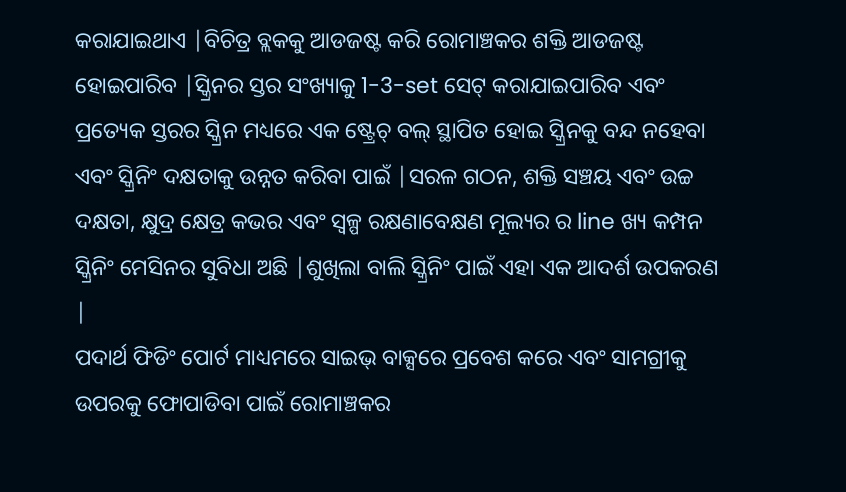କରାଯାଇଥାଏ |ବିଚିତ୍ର ବ୍ଲକକୁ ଆଡଜଷ୍ଟ କରି ରୋମାଞ୍ଚକର ଶକ୍ତି ଆଡଜଷ୍ଟ ହୋଇପାରିବ |ସ୍କ୍ରିନର ସ୍ତର ସଂଖ୍ୟାକୁ 1-3-set ସେଟ୍ କରାଯାଇପାରିବ ଏବଂ ପ୍ରତ୍ୟେକ ସ୍ତରର ସ୍କ୍ରିନ ମଧ୍ୟରେ ଏକ ଷ୍ଟ୍ରେଚ୍ ବଲ୍ ସ୍ଥାପିତ ହୋଇ ସ୍କ୍ରିନକୁ ବନ୍ଦ ନହେବା ଏବଂ ସ୍କ୍ରିନିଂ ଦକ୍ଷତାକୁ ଉନ୍ନତ କରିବା ପାଇଁ |ସରଳ ଗଠନ, ଶକ୍ତି ସଞ୍ଚୟ ଏବଂ ଉଚ୍ଚ ଦକ୍ଷତା, କ୍ଷୁଦ୍ର କ୍ଷେତ୍ର କଭର ଏବଂ ସ୍ୱଳ୍ପ ରକ୍ଷଣାବେକ୍ଷଣ ମୂଲ୍ୟର ର line ଖ୍ୟ କମ୍ପନ ସ୍କ୍ରିନିଂ ମେସିନର ସୁବିଧା ଅଛି |ଶୁଖିଲା ବାଲି ସ୍କ୍ରିନିଂ ପାଇଁ ଏହା ଏକ ଆଦର୍ଶ ଉପକରଣ |
ପଦାର୍ଥ ଫିଡିଂ ପୋର୍ଟ ମାଧ୍ୟମରେ ସାଇଭ୍ ବାକ୍ସରେ ପ୍ରବେଶ କରେ ଏବଂ ସାମଗ୍ରୀକୁ ଉପରକୁ ଫୋପାଡିବା ପାଇଁ ରୋମାଞ୍ଚକର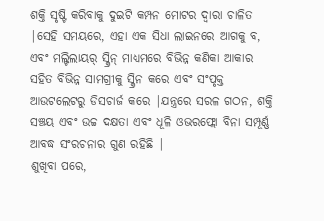ଶକ୍ତି ସୃଷ୍ଟି କରିବାକୁ ଦୁଇଟି କମ୍ପନ ମୋଟର ଦ୍ୱାରା ଚାଳିତ |ସେହି ସମୟରେ, ଏହା ଏକ ସିଧା ଲାଇନରେ ଆଗକୁ ବ, ଏବଂ ମଲ୍ଟିଲାୟର୍ ସ୍କ୍ରିନ୍ ମାଧ୍ୟମରେ ବିଭିନ୍ନ କଣିକା ଆକାର ସହିତ ବିଭିନ୍ନ ସାମଗ୍ରୀକୁ ସ୍କ୍ରିନ କରେ ଏବଂ ସଂପୃକ୍ତ ଆଉଟଲେଟରୁ ଡିସଚାର୍ଜ କରେ |ଯନ୍ତ୍ରରେ ସରଳ ଗଠନ, ଶକ୍ତି ସଞ୍ଚୟ ଏବଂ ଉଚ୍ଚ ଦକ୍ଷତା ଏବଂ ଧୂଳି ଓଭରଫ୍ଲୋ ବିନା ସମ୍ପୂର୍ଣ୍ଣ ଆବଦ୍ଧ ସଂରଚନାର ଗୁଣ ରହିଛି |
ଶୁଖିବା ପରେ,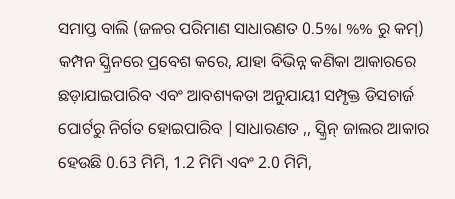ସମାପ୍ତ ବାଲି (ଜଳର ପରିମାଣ ସାଧାରଣତ 0.5%। %% ରୁ କମ୍) କମ୍ପନ ସ୍କ୍ରିନରେ ପ୍ରବେଶ କରେ, ଯାହା ବିଭିନ୍ନ କଣିକା ଆକାରରେ ଛଡ଼ାଯାଇପାରିବ ଏବଂ ଆବଶ୍ୟକତା ଅନୁଯାୟୀ ସମ୍ପୃକ୍ତ ଡିସଚାର୍ଜ ପୋର୍ଟରୁ ନିର୍ଗତ ହୋଇପାରିବ |ସାଧାରଣତ ,, ସ୍କ୍ରିନ୍ ଜାଲର ଆକାର ହେଉଛି 0.63 ମିମି, 1.2 ମିମି ଏବଂ 2.0 ମିମି,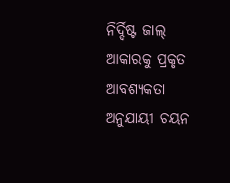ନିର୍ଦ୍ଦିଷ୍ଟ ଜାଲ୍ ଆକାରକୁ ପ୍ରକୃତ ଆବଶ୍ୟକତା ଅନୁଯାୟୀ ଚୟନ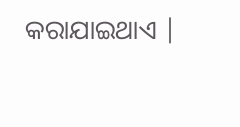କରାଯାଇଥାଏ |